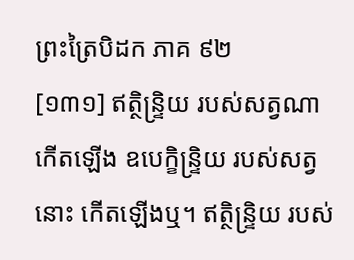ព្រះត្រៃបិដក ភាគ ៩២
[១៣១] ឥត្ថិន្ទ្រិយ របស់សត្វណា កើតឡើង ឧបេក្ខិន្ទ្រិយ របស់សត្វនោះ កើតឡើងឬ។ ឥត្ថិន្ទ្រិយ របស់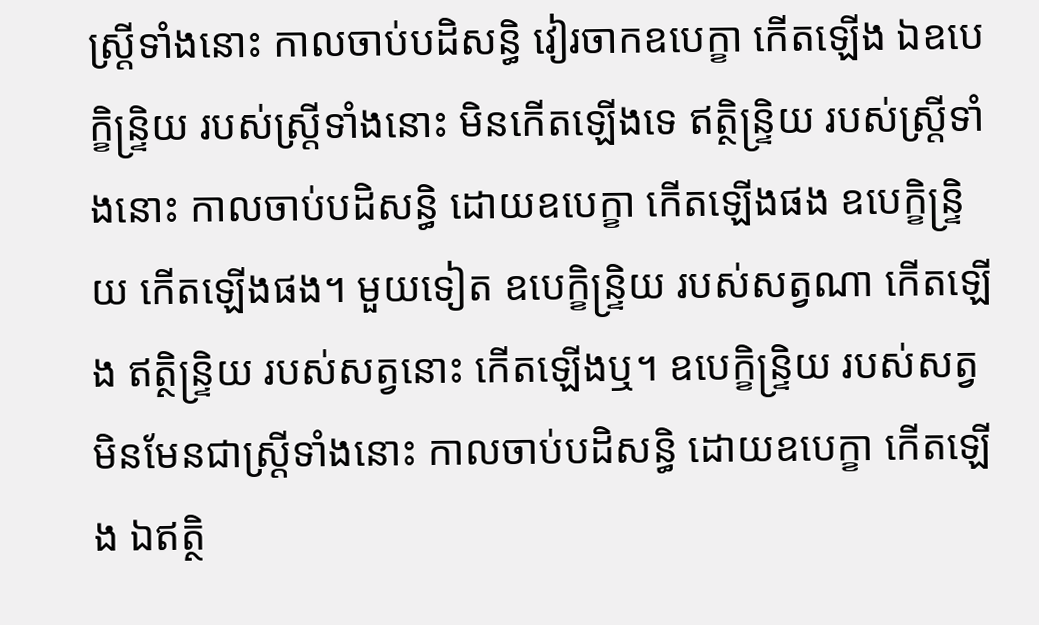ស្ត្រីទាំងនោះ កាលចាប់បដិសន្ធិ វៀរចាកឧបេក្ខា កើតឡើង ឯឧបេក្ខិន្ទ្រិយ របស់ស្ត្រីទាំងនោះ មិនកើតឡើងទេ ឥត្ថិន្ទ្រិយ របស់ស្ត្រីទាំងនោះ កាលចាប់បដិសន្ធិ ដោយឧបេក្ខា កើតឡើងផង ឧបេក្ខិន្ទ្រិយ កើតឡើងផង។ មួយទៀត ឧបេក្ខិន្ទ្រិយ របស់សត្វណា កើតឡើង ឥត្ថិន្ទ្រិយ របស់សត្វនោះ កើតឡើងឬ។ ឧបេក្ខិន្ទ្រិយ របស់សត្វ មិនមែនជាស្ត្រីទាំងនោះ កាលចាប់បដិសន្ធិ ដោយឧបេក្ខា កើតឡើង ឯឥត្ថិ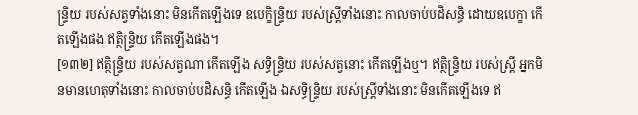ន្ទ្រិយ របស់សត្វទាំងនោះ មិនកើតឡើងទេ ឧបេក្ខិន្ទ្រិយ របស់ស្ត្រីទាំងនោះ កាលចាប់បដិសន្ធិ ដោយឧបេក្ខា កើតឡើងផង ឥត្ថិន្ទ្រិយ កើតឡើងផង។
[១៣២] ឥត្ថិន្ទ្រិយ របស់សត្វណា កើតឡើង សទ្ធិន្ទ្រិយ របស់សត្វនោះ កើតឡើងឬ។ ឥត្ថិន្ទ្រិយ របស់ស្ត្រី អ្នកមិនមានហេតុទាំងនោះ កាលចាប់បដិសន្ធិ កើតឡើង ឯសទ្ធិន្ទ្រិយ របស់ស្ត្រីទាំងនោះ មិនកើតឡើងទេ ឥ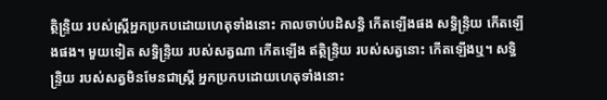ត្ថិន្ទ្រិយ របស់ស្ត្រីអ្នកប្រកបដោយហេតុទាំងនោះ កាលចាប់បដិសន្ធិ កើតឡើងផង សទ្ធិន្ទ្រិយ កើតឡើងផង។ មួយទៀត សទ្ធិន្ទ្រិយ របស់សត្វណា កើតឡើង ឥត្ថិន្ទ្រិយ របស់សត្វនោះ កើតឡើងឬ។ សទ្ធិន្ទ្រិយ របស់សត្វមិនមែនជាស្ត្រី អ្នកប្រកបដោយហេតុទាំងនោះ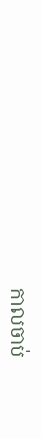កាលចាប់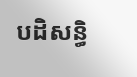បដិសន្ធិ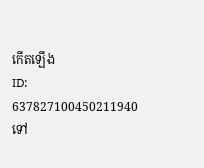កើតឡើង
ID: 637827100450211940
ទៅ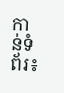កាន់ទំព័រ៖